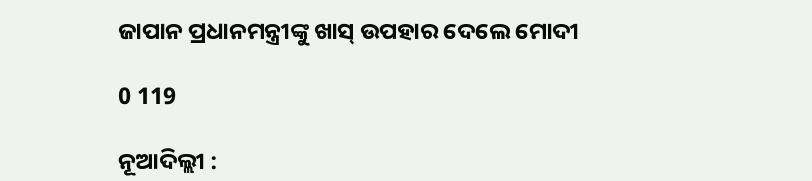ଜାପାନ ପ୍ରଧାନମନ୍ତ୍ରୀଙ୍କୁ ଖାସ୍‌ ଉପହାର ଦେଲେ ମୋଦୀ

0 119

ନୂଆଦିଲ୍ଲୀ :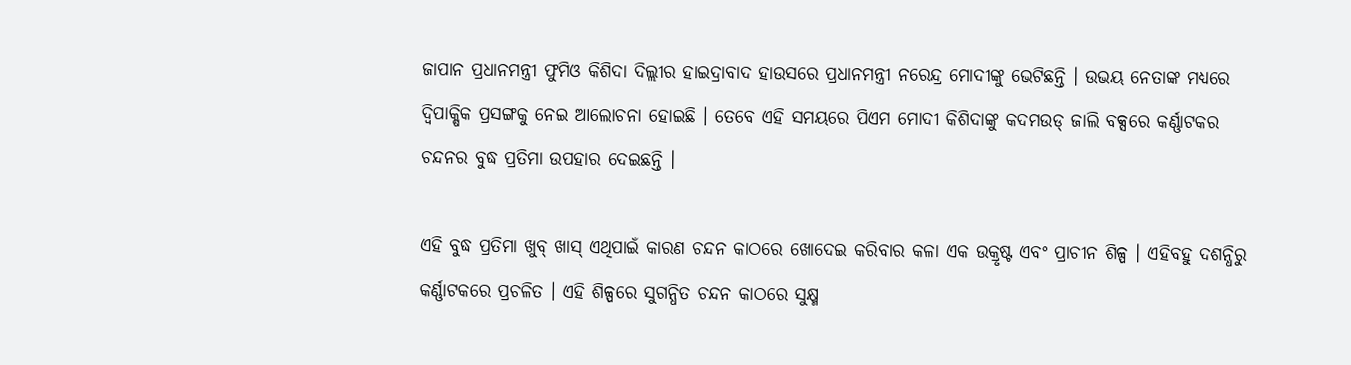ଜାପାନ ପ୍ରଧାନମନ୍ତ୍ରୀ ଫୁମିଓ କିଶିଦା ଦିଲ୍ଲୀର ହାଇଦ୍ରାବାଦ ହାଉସରେ ପ୍ରଧାନମନ୍ତ୍ରୀ ନରେନ୍ଦ୍ର ମୋଦୀଙ୍କୁ ଭେଟିଛନ୍ତି । ଉଭୟ ନେତାଙ୍କ ମଧ୍ୟରେ ଦ୍ୱିପାକ୍ଷିକ ପ୍ରସଙ୍ଗକୁ ନେଇ ଆଲୋଚନା ହୋଇଛି । ତେବେ ଏହି ସମୟରେ ପିଏମ ମୋଦୀ କିଶିଦାଙ୍କୁ କଦମଉଡ୍‌ ଜାଲି ବକ୍ସରେ କର୍ଣ୍ଣାଟକର ଚନ୍ଦନର ବୁଦ୍ଧ ପ୍ରତିମା ଉପହାର ଦେଇଛନ୍ତି ।

ଏହି ବୁଦ୍ଧ ପ୍ରତିମା ଖୁବ୍‌ ଖାସ୍‌ ଏଥିପାଇଁ କାରଣ ଚନ୍ଦନ କାଠରେ ଖୋଦେଇ କରିବାର କଳା ଏକ ଉକ୍ରୃଷ୍ଟ ଏବଂ ପ୍ରାଚୀନ ଶିଳ୍ପ । ଏହିବହୁ ଦଶନ୍ଧିରୁ କର୍ଣ୍ଣାଟକରେ ପ୍ରଚଳିତ । ଏହି ଶିଳ୍ପରେ ସୁଗନ୍ଧିତ ଚନ୍ଦନ କାଠରେ ସୁକ୍ଷ୍ମ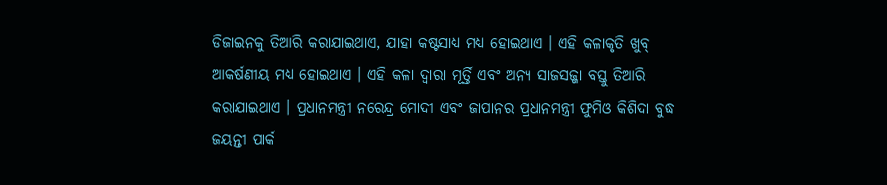ଡିଜାଇନକୁ ତିଆରି କରାଯାଇଥାଏ, ଯାହା କଷ୍ଟସାଧ୍ୟ ମଧ୍ୟ ହୋଇଥାଏ । ଏହି କଳାକୃତି ଖୁବ୍‌ ଆକର୍ଷଣୀୟ ମଧ୍ୟ ହୋଇଥାଏ । ଏହି କଳା ଦ୍ୱାରା ମୂର୍ତ୍ତି ଏବଂ ଅନ୍ୟ ସାଜସଜ୍ଜା ବସ୍ତୁ ତିଆରି କରାଯାଇଥାଏ । ପ୍ରଧାନମନ୍ତ୍ରୀ ନରେନ୍ଦ୍ର ମୋଦୀ ଏବଂ ଜାପାନର ପ୍ରଧାନମନ୍ତ୍ରୀ ଫୁମିଓ କିଶିଦା ବୁଦ୍ଧ ଜୟନ୍ତୀ ପାର୍କ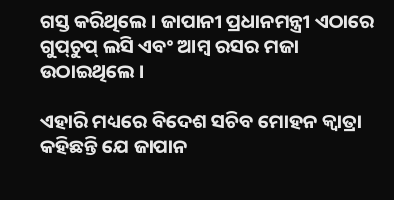ଗସ୍ତ କରିଥିଲେ । ଜାପାନୀ ପ୍ରଧାନମନ୍ତ୍ରୀ ଏଠାରେ ଗୁପ୍‌ଚୁପ୍‌ ଲସି ଏବଂ ଆମ୍ବ ରସର ମଜା ଉଠାଇଥିଲେ ।

ଏହାରି ମଧ୍ୟରେ ବିଦେଶ ସଚିବ ମୋହନ କ୍ୱାତ୍ରା କହିଛନ୍ତି ଯେ ଜାପାନ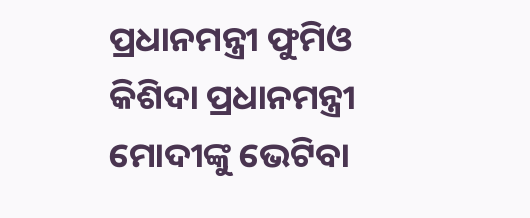ପ୍ରଧାନମନ୍ତ୍ରୀ ଫୁମିଓ କିଶିଦା ପ୍ରଧାନମନ୍ତ୍ରୀ ମୋଦୀଙ୍କୁ ଭେଟିବା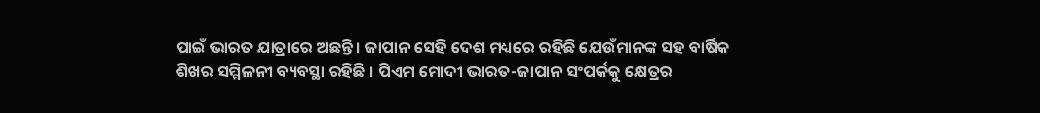ପାଇଁ ଭାରତ ଯାତ୍ରାରେ ଅଛନ୍ତି । ଜାପାନ ସେହି ଦେଶ ମଧ୍ୟରେ ରହିଛି ଯେଉଁମାନଙ୍କ ସହ ବାର୍ଷିକ ଶିଖର ସମ୍ମିଳନୀ ବ୍ୟବସ୍ଥା ରହିଛି । ପିଏମ ମୋଦୀ ଭାରତ-ଜାପାନ ସଂପର୍କକୁ କ୍ଷେତ୍ରର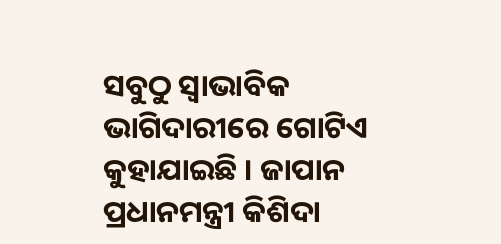ସବୁଠୁ ସ୍ୱାଭାବିକ ଭାଗିଦାରୀରେ ଗୋଟିଏ କୁହାଯାଇଛି । ଜାପାନ ପ୍ରଧାନମନ୍ତ୍ରୀ କିଶିଦା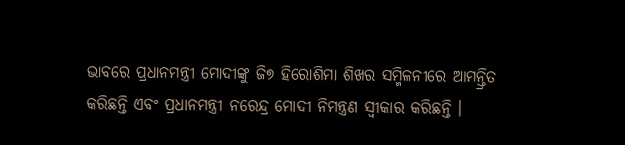ଭାବରେ ପ୍ରଧାନମନ୍ତ୍ରୀ ମୋଦୀଙ୍କୁ ଜି୭ ହିରୋଶିମା ଶିଖର ସମ୍ମିଳନୀରେ ଆମନ୍ତ୍ରିତ କରିଛନ୍ତି ଏବଂ ପ୍ରଧାନମନ୍ତ୍ରୀ ନରେନ୍ଦ୍ର ମୋଦୀ ନିମନ୍ତ୍ରଣ ସ୍ୱୀକାର କରିଛନ୍ତି ।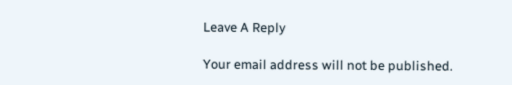Leave A Reply

Your email address will not be published.